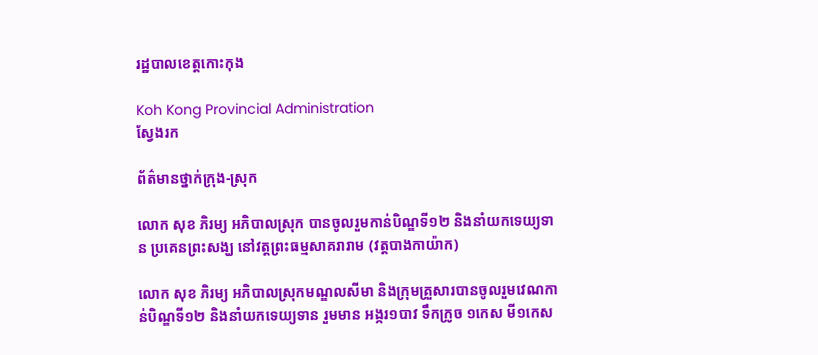រដ្ឋបាលខេត្តកោះកុង

Koh Kong Provincial Administration
ស្វែងរក

ព័ត៌មានថ្នាក់ក្រុង-ស្រុក

លោក សុខ ភិរម្យ អភិបាលស្រុក បានចូលរួមកាន់បិណ្ឌទី១២ និងនាំយកទេយ្យទាន ប្រគេនព្រះសង្ឃ នៅវត្តព្រះធម្មសាគរារាម (វត្តបាងកាយ៉ាក)

លោក សុខ ភិរម្យ អភិបាលស្រុកមណ្ឌលសីមា និងក្រុមគ្រួសារបានចូលរួមវេណកាន់បិណ្ឌទី១២ និងនាំយកទេយ្យទាន រួមមាន អង្ករ១បាវ ទឹកក្រូច ១កេស មី១កេស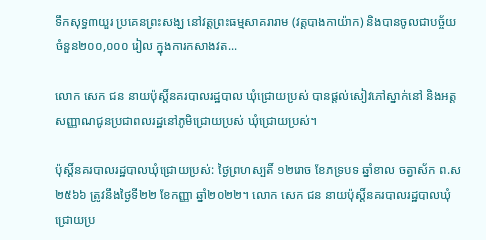ទឹកសុទ្ធ៣យួរ ប្រគេនព្រះសង្ឃ នៅវត្តព្រះធម្មសាគរារាម (វត្តបាងកាយ៉ាក) និងបានចូលជាបច្ច័យចំនួន២០០,០០០ រៀល ក្នុងការកសាងវត...

លោក សេក ជន នាយប៉ុស្តិ៍នគរបាលរដ្ឋបាល ឃុំជ្រោយប្រស់ បានផ្តល់សៀវភៅស្នាក់នៅ និងអត្តសញ្ញាណជូនប្រជាពលរដ្ឋនៅភូមិជ្រោយប្រស់ ឃុំជ្រោយប្រស់។

ប៉ុស្តិ៍នគរបាលរដ្ឋបាលឃុំជ្រោយប្រស់: ថ្ងៃព្រហស្បតិ៍ ១២រោច ខែភទ្របទ ឆ្នាំខាល ចត្វាស័ក ព.ស២៥៦៦ ត្រូវនឹងថ្ងៃទី២២ ខែកញ្ញា ឆ្នាំ២០២២។ លោក សេក ជន នាយប៉ុស្តិ៍នគរបាលរដ្ឋបាលឃុំជ្រោយប្រ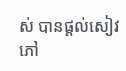ស់ បានផ្តល់សៀវភៅ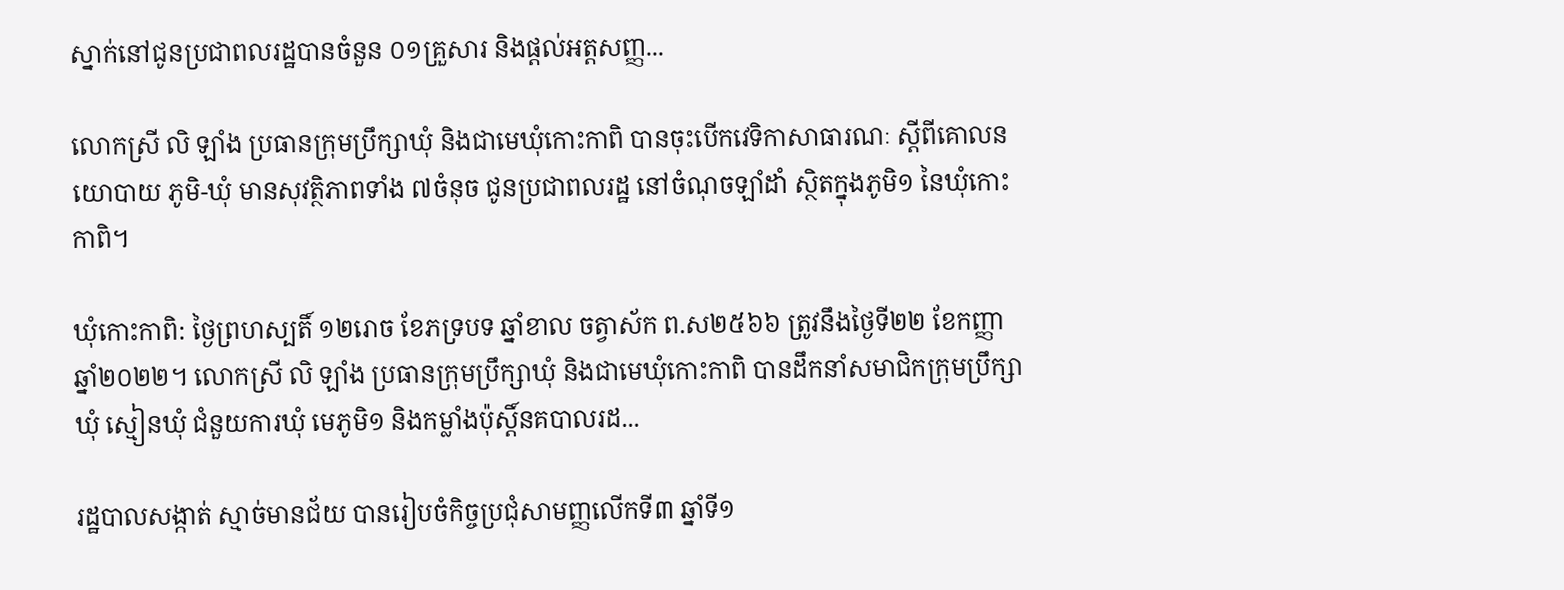ស្នាក់នៅជូនប្រជាពលរដ្ឋបានចំនួន ០១គ្រួសារ និងផ្តល់អត្តសញ្ញ...

លោកស្រី លិ ឡាំង ប្រធានក្រុមប្រឹក្សាឃុំ និងជាមេឃុំកោះកាពិ បានចុះបើកវេទិកាសាធារណៈ ស្តីពីគោលនយោបាយ ភូមិ-ឃុំ មានសុវត្ថិភាពទាំង ៧ចំនុច ជូនប្រជាពលរដ្ឋ នៅចំណុចឡាំដាំ ស្ថិតក្នុងភូមិ១ នៃឃុំកោះកាពិ។

ឃុំកោះកាពិ: ថ្ងៃព្រហស្បតិ៍ ១២រោច ខែភទ្របទ ឆ្នាំខាល ចត្វាស័ក ព.ស២៥៦៦ ត្រូវនឹងថ្ងៃទី២២ ខែកញ្ញា ឆ្នាំ២០២២។ លោកស្រី លិ ឡាំង ប្រធានក្រុមប្រឹក្សាឃុំ និងជាមេឃុំកោះកាពិ បានដឹកនាំសមាជិកក្រុមប្រឹក្សាឃុំ ស្មៀនឃុំ ជំនួយការឃុំ មេភូមិ១ និងកម្លាំងប៉ុស្តិ៍នគបាលរដ...

រដ្ឋបាលសង្កាត់ ស្មាច់មានជ័យ បានរៀបចំកិច្ចប្រជុំសាមញ្ញលើកទី៣ ឆ្នាំទី១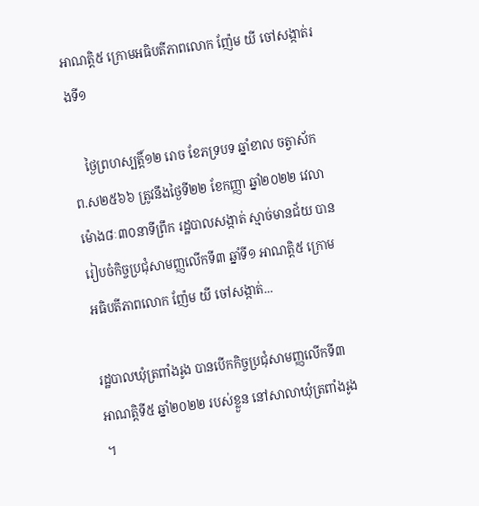អាណត្តិ៥ ក្រោមអធិបតីភាពលោក ញ៉ែម យី ចៅសង្កាត់រងទី១

    ថ្ងៃព្រហស្បត្តិ៍១២ រោច ខែភទ្របទ ឆ្នាំខាល ចត្វាស័ក ព.ស២៥៦៦ ត្រូវនឹងថ្ងៃទី២២ ខែកញ្ញា ឆ្នាំ២០២២ វេលាម៉ោង៨ៈ៣០នាទីព្រឹក រដ្ឋបាលសង្កាត់ ស្មាច់មានជ័យ បានរៀបចំកិច្ចប្រជុំសាមញ្ញលើកទី៣ ឆ្នាំទី១ អាណត្តិ៥ ក្រោមអធិបតីភាពលោក ញ៉ែម យី ចៅសង្កាត់...

រដ្ឋបាលឃុំត្រពាំងរូង បានបើកកិច្ចប្រជុំសាមញ្ញលើកទី៣ អាណត្តិទី៥ ឆ្នាំ២០២២ របស់ខ្លួន នៅសាលាឃុំត្រពាំងរូង ។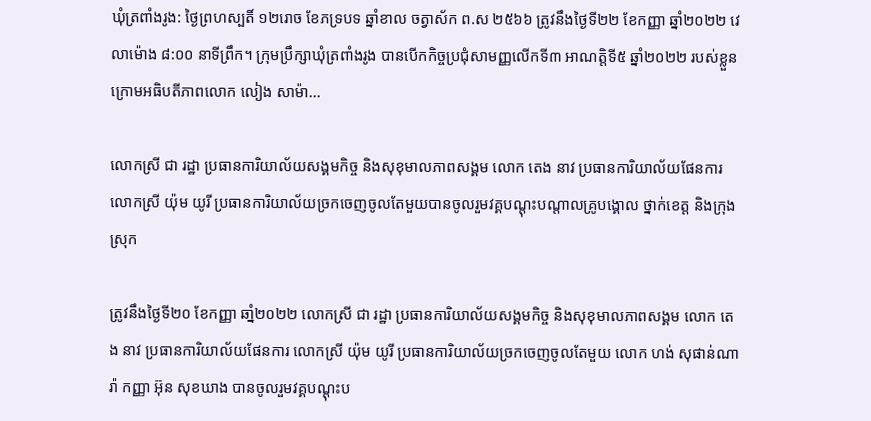ឃុំត្រពាំងរូង: ថ្ងៃព្រហស្បតិ៍ ១២រោច ខែភទ្របទ ឆ្នាំខាល ចត្វាស័ក ព.ស ២៥៦៦ ត្រូវនឹងថ្ងៃទី២២ ខែកញ្ញា ឆ្នាំ២០២២ វេលាម៉ោង ៨:០០ នាទីព្រឹក។ ក្រុមប្រឹក្សាឃុំត្រពាំងរូង បានបើកកិច្ចប្រជុំសាមញ្ញលើកទី៣ អាណត្តិទី៥ ឆ្នាំ២០២២ របស់ខ្លួន ក្រោមអធិបតីភាពលោក លៀង សាម៉ា...

លោកស្រី ជា រដ្ឋា ប្រធានការិយាល័យសង្គមកិច្ច និងសុខុមាលភាពសង្គម លោក តេង នាវ ប្រធានការិយាល័យផែនការ លោកស្រី យ៉ុម យូរី ប្រធានការិយាល័យច្រកចេញចូលតែមួយបានចូលរួមវគ្គបណ្តុះបណ្តាលគ្រូបង្គោល ថ្នាក់ខេត្ត និងក្រុង ស្រុក

ត្រូវនឹងថ្ងៃទី២០ ខែកញ្ញា ឆាំ្ន២០២២ លោកស្រី ជា រដ្ឋា ប្រធានការិយាល័យសង្គមកិច្ច និងសុខុមាលភាពសង្គម លោក តេង នាវ ប្រធានការិយាល័យផែនការ លោកស្រី យ៉ុម យូរី ប្រធានការិយាល័យច្រកចេញចូលតែមួយ លោក ហង់ សុផាន់ណារ៉ា កញ្ញា អ៊ុន សុខឃាង បានចូលរួមវគ្គបណ្តុះប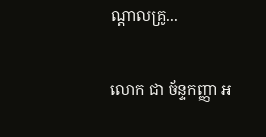ណ្តាលគ្រូ...

លោក ជា ច័ន្ទកញ្ញា អ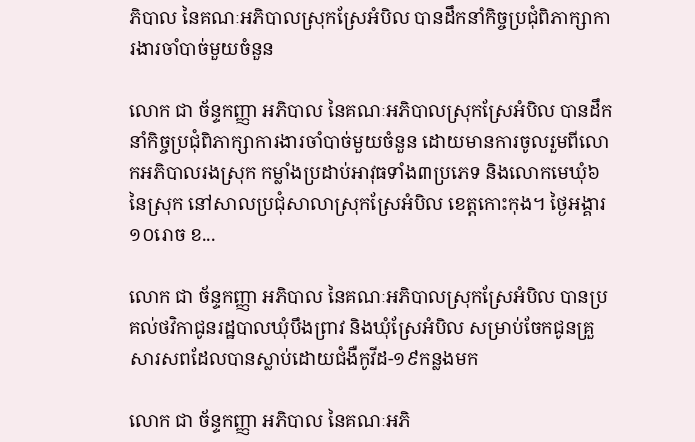ភិបាល នៃគណៈអភិបាលស្រុកស្រែអំបិល បានដឹកនាំកិច្ចប្រជុំពិភាក្សាការងារចាំបាច់មួយចំនួន

លោក ជា ច័ន្ទកញ្ញា អភិបាល នៃគណៈអភិបាលស្រុកស្រែអំបិល បានដឹកនាំកិច្ចប្រជុំពិភាក្សាការងារចាំបាច់មួយចំនួន ដោយមានការចូលរួមពីលោកអភិបាលរងស្រុក កម្លាំងប្រដាប់អាវុធទាំង៣ប្រភេទ និងលោកមេឃុំ៦នៃស្រុក នៅសាលប្រជុំសាលាស្រុកស្រែអំបិល ខេត្តកោះកុង។ ថ្ងៃអង្គារ ១០រោច ខ...

លោក ជា ច័ន្ទកញ្ញា អភិបាល នៃគណៈអភិបាលស្រុកស្រែអំបិល បានប្រគល់ថវិកាជូនរដ្ឋបាលឃុំបឹងព្រាវ និងឃុំស្រែអំបិល សម្រាប់ចែកជូនគ្រួសារសពដែលបានស្លាប់ដោយជំងឺកូវីដ-១៩កន្លងមក

លោក ជា ច័ន្ទកញ្ញា អភិបាល នៃគណៈអភិ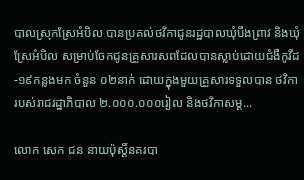បាលស្រុកស្រែអំបិល បានប្រគល់ថវិកាជូនរដ្ឋបាលឃុំបឹងព្រាវ និងឃុំស្រែអំបិល សម្រាប់ចែកជូនគ្រួសារសពដែលបានស្លាប់ដោយជំងឺកូវីដ-១៩កន្លងមក ចំនួន ០២នាក់ ដោយក្នុងមួយគ្រួសារទទួលបាន ថវិការបស់រាជរដ្ឋាភិបាល ២.០០០.០០០រៀល និងថវិកាសម្ដ...

លោក សេក ជន នាយប៉ុស្តិ៍នគរបា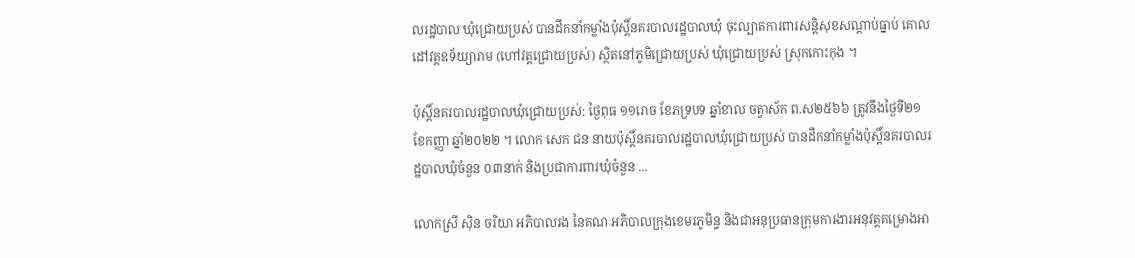លរដ្ឋបាល ឃុំជ្រោយប្រស់ បានដឹកនាំកម្លាំងប៉ុស្តិ៍នគរបាលរដ្ឋបាលឃុំ ចុះល្បាតការពារសន្តិសុខសណ្តាប់ធ្នាប់ គោលដៅវត្តឧទ័យ្យារាម (ហៅវត្តជ្រោយប្រស់) ស្ថិតនៅភូមិជ្រោយប្រស់ ឃុំជ្រោយប្រស់ ស្រុកកោះកុង ។

ប៉ុស្តិ៍នគរបាលរដ្ឋបាលឃុំជ្រោយប្រស់: ថ្ងៃពុធ ១១រោច ខែភទ្របទ ឆ្នាំខាល ចត្វាស័ក ព.ស២៥៦៦ ត្រូវនឹងថ្ងៃទី២១ ខែកញ្ញា ឆ្នាំ២០២២ ។ លោក សេក ជន នាយប៉ុស្តិ៍នគរបាលរដ្ឋបាលឃុំជ្រោយប្រស់ បានដឹកនាំកម្លាំងប៉ុស្តិ៍នគរបាលរដ្ឋបាលឃុំចំនួន ០៣នាក់ និងប្រជាការពារឃុំចំនួន ...

លោកស្រី ស៊ិន ចរិយា អភិបាលរង នៃគណៈអភិបាលក្រុងខេមរភូមិន្ទ និងជាអនុប្រធានក្រុមការងារអនុវត្តគម្រោងអា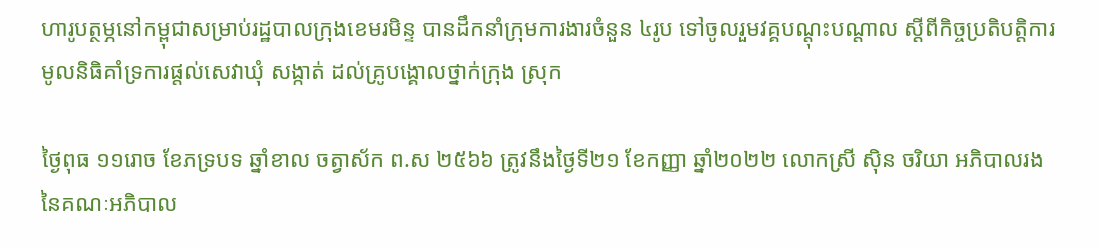ហារូបត្ថម្ភនៅកម្ពុជាសម្រាប់រដ្ឋបាលក្រុងខេមរមិន្ទ បានដឹកនាំក្រុមការងារចំនួន ៤រូប ទៅចូលរួមវគ្គបណ្តុះបណ្ដាល ស្ដីពីកិច្ចប្រតិបត្តិការមូលនិធិគាំទ្រការផ្តល់សេវាឃុំ សង្កាត់ ដល់គ្រូបង្គោលថ្នាក់ក្រុង ស្រុក

ថ្ងៃពុធ ១១រោច ខែភទ្របទ ឆ្នាំខាល ចត្វាស័ក ព.ស ២៥៦៦ ត្រូវនឹងថ្ងៃទី២១ ខែកញ្ញា ឆ្នាំ២០២២ លោកស្រី ស៊ិន ចរិយា អភិបាលរង នៃគណៈអភិបាល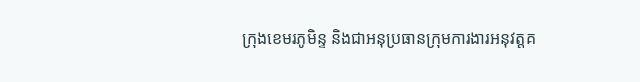ក្រុងខេមរភូមិន្ទ និងជាអនុប្រធានក្រុមការងារអនុវត្តគ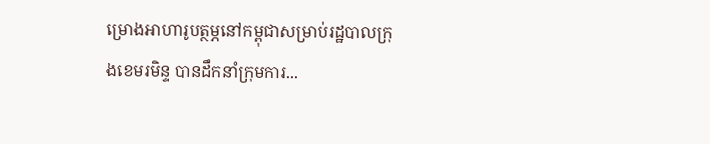ម្រោងអាហារូបត្ថម្ភនៅកម្ពុជាសម្រាប់រដ្ឋបាលក្រុងខេមរមិន្ទ បានដឹកនាំក្រុមការ...